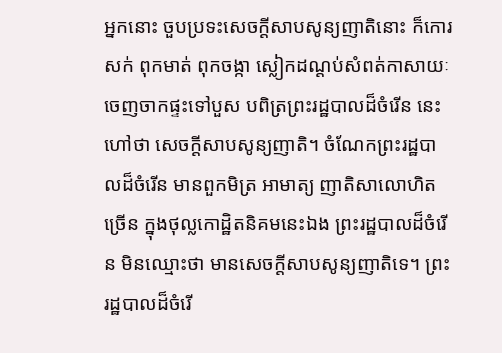អ្នកនោះ ចួបប្រទះសេចក្តីសាបសូន្យញាតិនោះ ក៏កោរសក់ ពុកមាត់ ពុកចង្កា ស្លៀកដណ្តប់សំពត់កាសាយៈ ចេញចាកផ្ទះទៅបួស បពិត្រព្រះរដ្ឋបាលដ៏ចំរើន នេះហៅថា សេចក្តីសាបសូន្យញាតិ។ ចំណែកព្រះរដ្ឋបាលដ៏ចំរើន មានពួកមិត្រ អាមាត្យ ញាតិសាលោហិតច្រើន ក្នុងថុល្លកោដ្ឋិតនិគមនេះឯង ព្រះរដ្ឋបាលដ៏ចំរើន មិនឈ្មោះថា មានសេចក្តីសាបសូន្យញាតិទេ។ ព្រះរដ្ឋបាលដ៏ចំរើ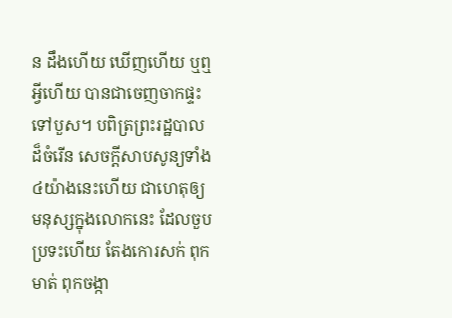ន ដឹងហើយ ឃើញហើយ ឬឮអ្វីហើយ បានជាចេញចាកផ្ទះទៅបួស។ បពិត្រព្រះរដ្ឋបាលដ៏ចំរើន សេចក្តីសាបសូន្យទាំង៤យ៉ាងនេះហើយ ជាហេតុឲ្យមនុស្សក្នុងលោកនេះ ដែលចួបប្រទះហើយ តែងកោរសក់ ពុកមាត់ ពុកចង្កា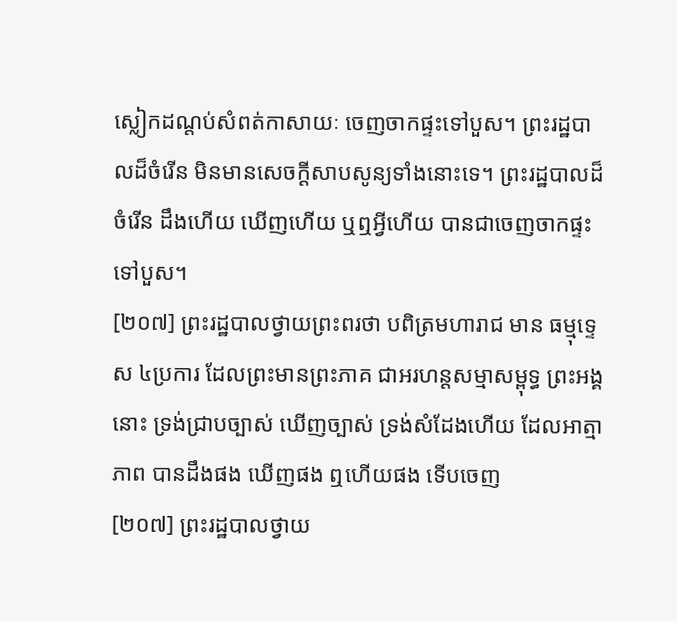ស្លៀកដណ្តប់សំពត់កាសាយៈ ចេញចាកផ្ទះទៅបួស។ ព្រះរដ្ឋបាលដ៏ចំរើន មិនមានសេចក្តីសាបសូន្យទាំងនោះទេ។ ព្រះរដ្ឋបាលដ៏ចំរើន ដឹងហើយ ឃើញហើយ ឬឮអ្វីហើយ បានជាចេញចាកផ្ទះទៅបួស។
[២០៧] ព្រះរដ្ឋបាលថ្វាយព្រះពរថា បពិត្រមហារាជ មាន ធម្មុទ្ទេស ៤ប្រការ ដែលព្រះមានព្រះភាគ ជាអរហន្តសម្មាសម្ពុទ្ធ ព្រះអង្គនោះ ទ្រង់ជ្រាបច្បាស់ ឃើញច្បាស់ ទ្រង់សំដែងហើយ ដែលអាត្មាភាព បានដឹងផង ឃើញផង ឮហើយផង ទើបចេញ
[២០៧] ព្រះរដ្ឋបាលថ្វាយ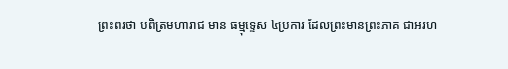ព្រះពរថា បពិត្រមហារាជ មាន ធម្មុទ្ទេស ៤ប្រការ ដែលព្រះមានព្រះភាគ ជាអរហ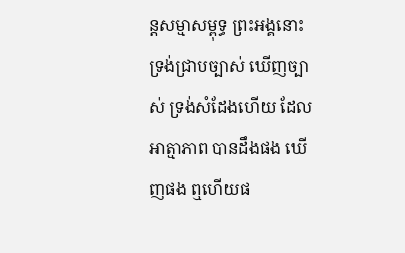ន្តសម្មាសម្ពុទ្ធ ព្រះអង្គនោះ ទ្រង់ជ្រាបច្បាស់ ឃើញច្បាស់ ទ្រង់សំដែងហើយ ដែលអាត្មាភាព បានដឹងផង ឃើញផង ឮហើយផ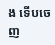ង ទើបចេញ